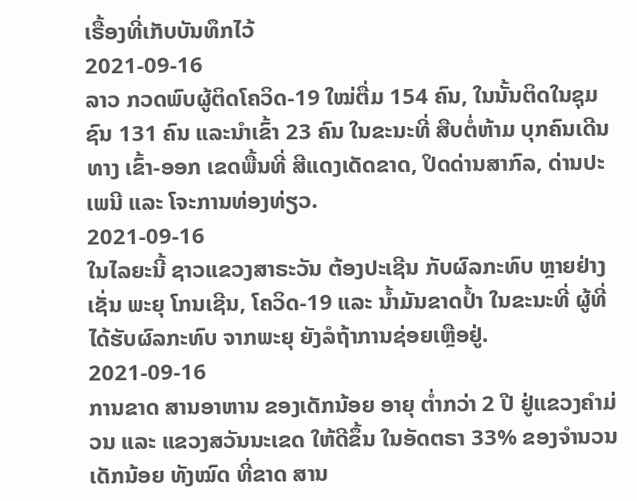ເຣື້ອງທີ່ເກັບບັນທຶກໄວ້
2021-09-16
ລາວ ກວດພົບຜູ້ຕິດໂຄວິດ-19 ໃໝ່ຕື່ມ 154 ຄົນ, ໃນນັ້ນຕິດໃນຊຸມຊົນ 131 ຄົນ ແລະນໍາເຂົ້າ 23 ຄົນ ໃນຂະນະທີ່ ສືບຕໍ່ຫ້າມ ບຸກຄົນເດີນທາງ ເຂົ້າ-ອອກ ເຂດພື້ນທີ່ ສີແດງເດັດຂາດ, ປິດດ່ານສາກົລ, ດ່ານປະເພນີ ແລະ ໂຈະການທ່ອງທ່ຽວ.
2021-09-16
ໃນໄລຍະນີ້ ຊາວແຂວງສາຣະວັນ ຕ້ອງປະເຊີນ ກັບຜົລກະທົບ ຫຼາຍຢ່າງ ເຊັ່ນ ພະຍຸ ໂກນເຊີນ, ໂຄວິດ-19 ແລະ ນໍ້າມັນຂາດປໍ້າ ໃນຂະນະທີ່ ຜູ້ທີ່ໄດ້ຮັບຜົລກະທົບ ຈາກພະຍຸ ຍັງລໍຖ້າການຊ່ອຍເຫຼືອຢູ່.
2021-09-16
ການຂາດ ສານອາຫານ ຂອງເດັກນ້ອຍ ອາຍຸ ຕໍ່າກວ່າ 2 ປີ ຢູ່ແຂວງຄໍາມ່ວນ ແລະ ແຂວງສວັນນະເຂດ ໃຫ້ດີຂຶ້ນ ໃນອັດຕຣາ 33% ຂອງຈໍານວນ ເດັກນ້ອຍ ທັງໝົດ ທີ່ຂາດ ສານ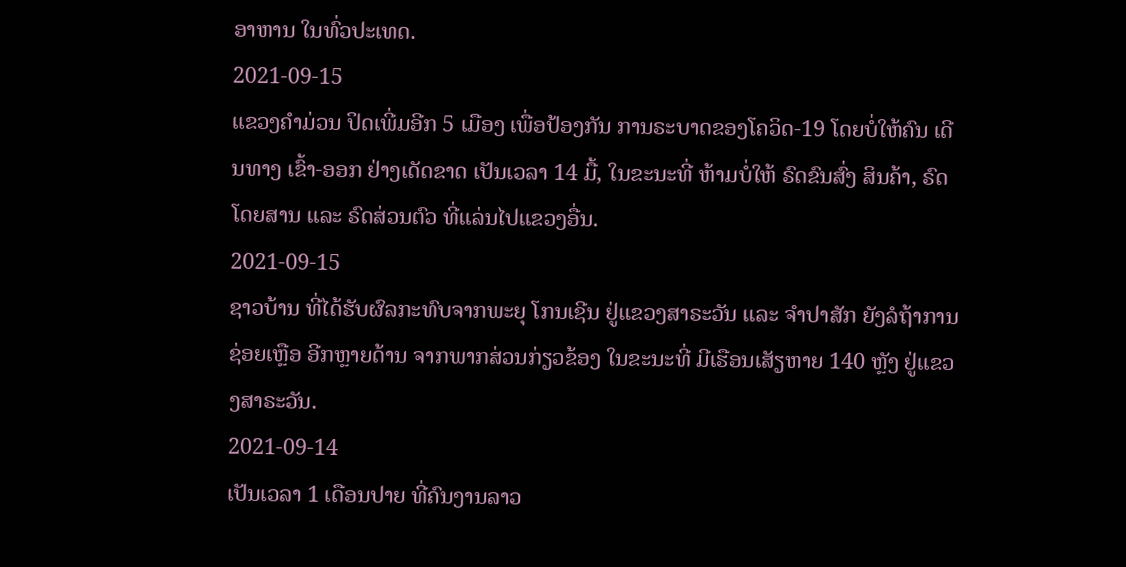ອາຫານ ໃນທົ່ວປະເທດ.
2021-09-15
ແຂວງຄໍາມ່ວນ ປິດເພີ່ມອີກ 5 ເມືອງ ເພື່ອປ້ອງກັນ ການຣະບາດຂອງໂຄວິດ-19 ໂດຍບໍ່ໃຫ້ຄົນ ເດີນທາງ ເຂົ້າ-ອອກ ຢ່າງເດັດຂາດ ເປັນເວລາ 14 ມື້, ໃນຂະນະທີ່ ຫ້າມບໍ່ໃຫ້ ຣົດຂົນສົ່ງ ສິນຄ້າ, ຣົດໂດຍສານ ແລະ ຣົດສ່ວນຕົວ ທີ່ແລ່ນໄປແຂວງອື່ນ.
2021-09-15
ຊາວບ້ານ ທີ່ໄດ້ຮັບຜົລກະທົບຈາກພະຍຸ ໂກນເຊີນ ຢູ່ແຂວງສາຣະວັນ ແລະ ຈຳປາສັກ ຍັງລໍຖ້າການຊ່ອຍເຫຼືອ ອີກຫຼາຍດ້ານ ຈາກພາກສ່ວນກ່ຽວຂ້ອງ ໃນຂະນະທີ່ ມີເຮືອນເສັຽຫາຍ 140 ຫຼັງ ຢູ່ແຂວງສາຣະວັນ.
2021-09-14
ເປັນເວລາ 1 ເດືອນປາຍ ທີ່ຄົນງານລາວ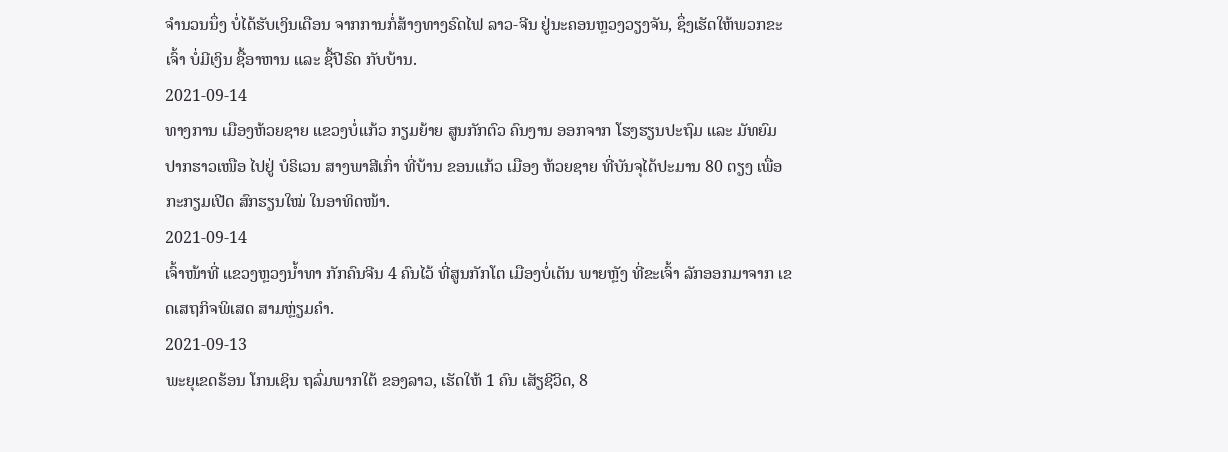ຈຳນວນນຶ່ງ ບໍ່ໄດ້ຮັບເງິນເດືອນ ຈາກການກໍ່ສ້າງທາງຣົດໄຟ ລາວ-ຈີນ ຢູ່ນະຄອນຫຼວງວຽງຈັນ, ຊຶ່ງເຮັດໃຫ້ພວກຂະເຈົ້າ ບໍ່ມີເງິນ ຊື້ອາຫານ ແລະ ຊື້ປີຣົດ ກັບບ້ານ.
2021-09-14
ທາງການ ເມືອງຫ້ວຍຊາຍ ແຂວງບໍ່ແກ້ວ ກຽມຍ້າຍ ສູນກັກຕົວ ຄົນງານ ອອກຈາກ ໂຮງຮຽນປະຖົມ ແລະ ມັທຍົມ ປາກຮາວເໜືອ ໄປຢູ່ ບໍຣິເວນ ສາງພາສີເກົ່າ ທີ່ບ້ານ ຂອນແກ້ວ ເມືອງ ຫ້ວຍຊາຍ ທີ່ບັນຈຸໄດ້ປະມານ 80 ຕຽງ ເພື່ອກະກຽມເປີດ ສົກຮຽນໃໝ່ ໃນອາທິດໜ້າ.
2021-09-14
ເຈົ້າໜ້າທີ່ ແຂວງຫຼວງນໍ້າທາ ກັກຄົນຈີນ 4 ຄົນໄວ້ ທີ່ສູນກັກໂຕ ເມືອງບໍ່ເຕັນ ພາຍຫຼັງ ທີ່ຂະເຈົ້າ ລັກອອກມາຈາກ ເຂດເສຖກິຈພິເສດ ສາມຫຼ່ຽມຄຳ.
2021-09-13
ພະຍຸເຂດຮ້ອນ ໂກນເຊິນ ຖລົ່ມພາກໃຕ້ ຂອງລາວ, ເຮັດໃຫ້ 1 ຄົນ ເສັຽຊີວິດ, 8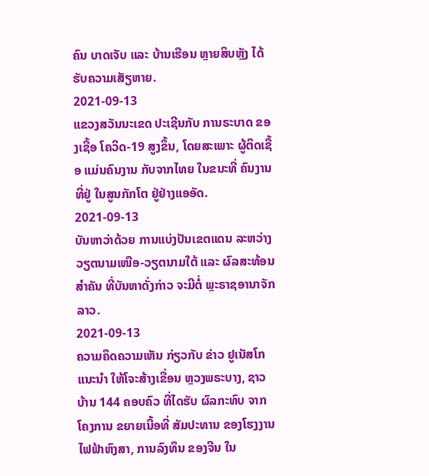ຄົນ ບາດເຈັບ ແລະ ບ້ານເຮືອນ ຫຼາຍສິບຫຼັງ ໄດ້ຮັບຄວາມເສັຽຫາຍ.
2021-09-13
ແຂວງສວັນນະເຂດ ປະເຊີນກັບ ການຣະບາດ ຂອງເຊື້ອ ໂຄວິດ-19 ສູງຂຶ້ນ, ໂດຍສະເພາະ ຜູ້ຕິດເຊື້ອ ແມ່ນຄົນງານ ກັບຈາກໄທຍ ໃນຂນະທີ່ ຄົນງານ ທີ່ຢູ່ ໃນສູນກັກໂຕ ຢູ່ຢ່າງແອອັດ.
2021-09-13
ບັນຫາວ່າດ້ວຍ ການແບ່ງປັນເຂຕແດນ ລະຫວ່າງ ວຽຕນາມເໜືອ-ວຽຕນາມໃຕ້ ແລະ ຜົລສະທ້ອນສໍາຄັນ ທີ່ບັນຫາດັ່ງກ່າວ ຈະມີຕໍ່ ພຼະຣາຊອານາຈັກລາວ.
2021-09-13
ຄວາມຄຶດຄວາມເຫັນ ກ່ຽວກັບ ຂ່າວ ຢູເນັສໂກ ແນະນຳ ໃຫ້ໂຈະສ້າງເຂື່ອນ ຫຼວງພຣະບາງ, ຊາວບ້ານ 144 ຄອບຄົວ ທີ່ໄດຮັບ ຜົລກະທົບ ຈາກໂຄງການ ຂຍາຍເນື້ອທີ່ ສັມປະທານ ຂອງໂຮງງານ ໄຟຟ້າຫົງສາ, ການລົງທຶນ ຂອງຈີນ ໃນ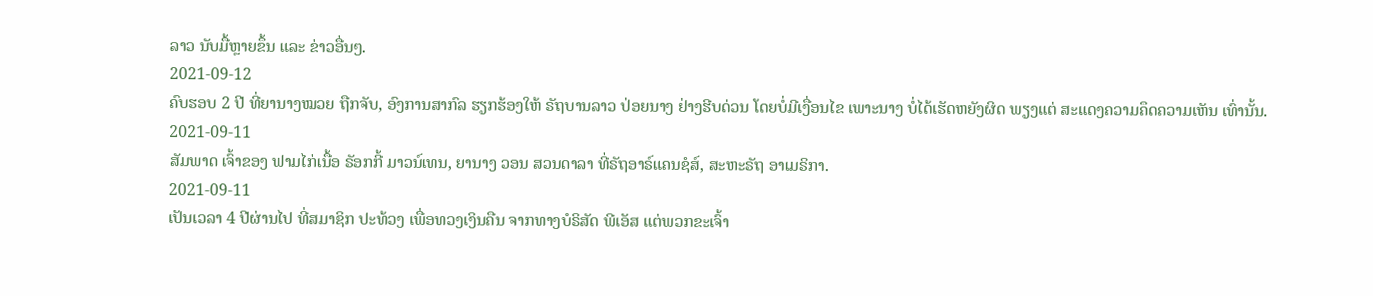ລາວ ນັບມື້ຫຼາຍຂຶ້ນ ແລະ ຂ່າວອື່ນໆ.
2021-09-12
ຄົບຮອບ 2 ປີ ທີ່ຍານາງໝວຍ ຖືກຈັບ, ອົງການສາກົລ ຮຽກຮ້ອງໃຫ້ ຣັຖບານລາວ ປ່ອຍນາງ ຢ່າງຮີບດ່ວນ ໂດຍບໍ່ມີເງື່ອນໄຂ ເພາະນາງ ບໍ່ໄດ້ເຮັດຫຍັງຜິດ ພຽງແຕ່ ສະແດງຄວາມຄຶດຄວາມເຫັນ ເທົ່ານັ້ນ.
2021-09-11
ສັມພາດ ເຈົ້າຂອງ ຟາມໄກ່ເນື້ອ ຣັອກກີ້ ມາວນ໌ເທນ, ຍານາງ ວອນ ສວນດາລາ ທີ່ຣັຖອາຣ໌ແຄນຊໍສ໌, ສະຫະຣັຖ ອາເມຣິກາ.
2021-09-11
ເປັນເວລາ 4 ປີຜ່ານໄປ ທີ່ສມາຊິກ ປະທ້ວງ ເພື່ອທວງເງິນຄືນ ຈາກທາງບໍຣິສັດ ພີເອັສ ແຕ່ພວກຂະເຈົ້າ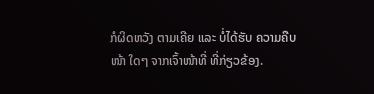ກໍຜິດຫວັງ ຕາມເຄີຍ ແລະ ບໍ່ໄດ້ຮັບ ຄວາມຄືບໜ້າ ໃດໆ ຈາກເຈົ້າໜ້າທີ່ ທີ່ກ່ຽວຂ້ອງ.